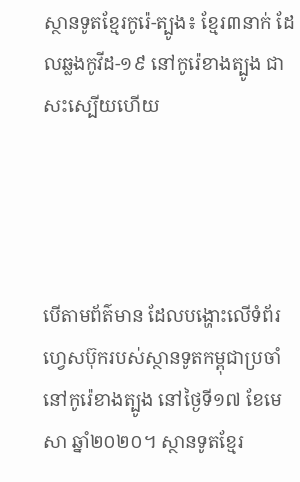ស្ថានទូតខ្មែរកូរ៉េ-ត្បូង៖ ខ្មែរ៣នាក់ ដែលឆ្លងកូវីដ-១៩ នៅកូរ៉េខាងត្បូង ជាសះស្បើយហើយ




បើតាមព័ត៌មាន ដែលបង្ហោះលើទំព័រហ្វេសប៊ុករបស់ស្ថានទូតកម្ពុជាប្រចាំនៅកូរ៉េខាងត្បូង នៅថ្ងៃទី១៧ ខែមេសា ឆ្នាំ២០២០។ ស្ថានទូតខ្មែរ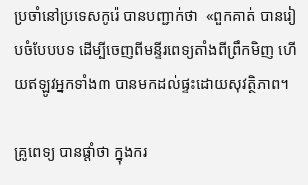ប្រចាំនៅប្រទេសកូរ៉េ បានបញ្ជាក់ថា  «ពួកគាត់ បានរៀបចំបែបបទ ដើម្បីចេញពីមន្ទីរពេទ្យតាំងពីព្រឹកមិញ ហើយឥឡូវអ្នកទាំង៣ បានមកដល់ផ្ទះដោយសុវត្ថិភាព។

គ្រូពេទ្យ បានផ្តាំថា ក្នុងករ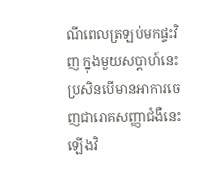ណីពេលត្រឡប់មកផ្ទះវិញ ក្នុងមួយសប្ដាហ៍នេះ ប្រសិនបើមានអាការចេញជារោគសញ្ញាជំងឺនេះឡើងវិ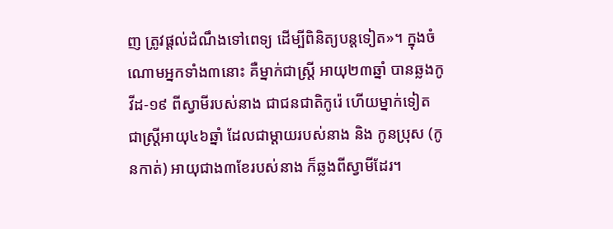ញ ត្រូវផ្ដល់ដំណឹងទៅពេទ្យ ដើម្បីពិនិត្យបន្តទៀត»។ ក្នុងចំណោមអ្នកទាំង៣នោះ គឺម្នាក់ជាស្រ្តី អាយុ២៣ឆ្នាំ បានឆ្លងកូវីដ-១៩ ពីស្វាមីរបស់នាង ជាជនជាតិកូរ៉េ ហើយម្នាក់ទៀត ជាស្រ្តីអាយុ៤៦ឆ្នាំ ដែលជាម្តាយរបស់នាង និង កូនប្រុស (កូនកាត់) អាយុជាង៣ខែរបស់នាង ក៏ឆ្លងពីស្វាមីដែរ។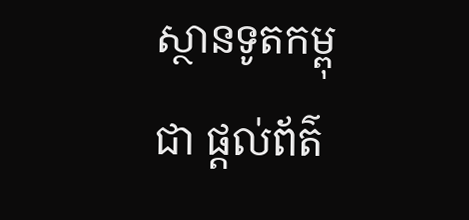ស្ថានទូតកម្ពុជា ផ្តល់ព័ត៌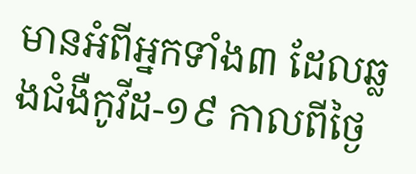មានអំពីអ្នកទាំង៣ ដែលឆ្លងជំងឺកូវីដ-១៩ កាលពីថ្ងៃ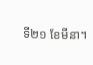ទី២១ ខែមីនា។